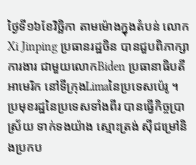ថ្ងៃទី១៦ខែវិច្ឆិកា តាមម៉ោងក្នុងតំបន់ លោកXi Jinping ប្រធានរដ្ឋចិន បានជួបពិភាក្សាការងារ ជាមួយលោកBiden ប្រធានាធិបតី អាមេរិក នៅទីក្រុងLimaនៃប្រទេសប៉េរូ ។ ប្រមុខរដ្ឋនៃប្រទេសទាំងពីរ បានធ្វើកិច្ចប្រាស្រ័យ ទាក់ទងយ៉ាង ស្មោះត្រង់ ស៊ីជម្រៅនិងប្រកប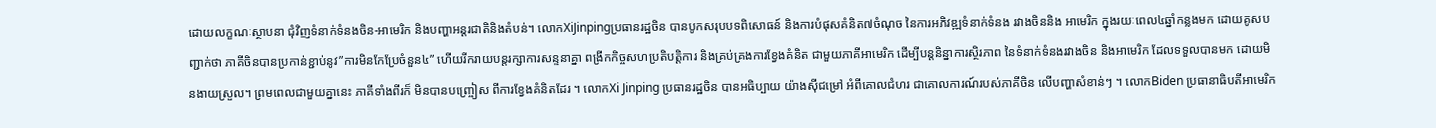ដោយលក្ខណៈស្ថាបនា ជុំវិញទំនាក់ទំនងចិន-អាមេរិក និងបញ្ហាអន្តរជាតិនិងតំបន់។ លោកXiJinpingប្រធានរដ្ឋចិន បានបូកសរុបបទពិសោធន៍ និងការបំផុសគំនិត៧ចំណុច នៃការអភិវឌ្ឍទំនាក់ទំនង រវាងចិននិង អាមេរិក ក្នុងរយៈពេល៤ឆ្នាំកន្លងមក ដោយគូសបញ្ជាក់ថា ភាគីចិនបានប្រកាន់ខ្ជាប់នូវ”ការមិនកែប្រែចំនួន៤” ហើយរីករាយបន្តរក្សាការសន្ទនាគ្នា ពង្រីកកិច្ចសហប្រតិបត្តិការ និងគ្រប់គ្រងការខ្វែងគំនិត ជាមួយភាគីអាមេរិក ដើម្បីបន្តនិន្នាការស្ថិរភាព នៃទំនាក់ទំនងរវាងចិន និងអាមេរិក ដែលទទួលបានមក ដោយមិនងាយស្រួល។ ព្រមពេលជាមួយគ្នានេះ ភាគីទាំងពីរក៏ មិនបានបញ្ច្រៀស ពីការខ្វែងគំនិតដែរ ។ លោកXi Jinping ប្រធានរដ្ឋចិន បានអធិប្បាយ យ៉ាងស៊ីជម្រៅ អំពីគោលជំហរ ជាគោលការណ៍របស់ភាគីចិន លើបញ្ហាសំខាន់ៗ ។ លោកBiden ប្រធានាធិបតីអាមេរិក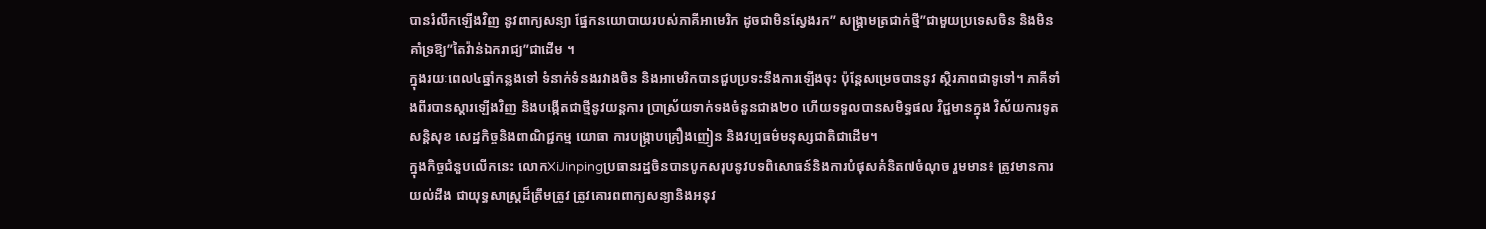បានរំលឹកឡើងវិញ នូវពាក្យសន្យា ផ្នែកនយោបាយរបស់ភាគីអាមេរិក ដូចជាមិនស្វែងរក” សង្រ្គាមត្រជាក់ថ្មី”ជាមួយប្រទេសចិន និងមិនគាំទ្រឱ្យ”តៃវ៉ាន់ឯករាជ្យ”ជាដើម ។
ក្នុងរយៈពេល៤ឆ្នាំកន្លងទៅ ទំនាក់ទំនងរវាងចិន និងអាមេរិកបានជួបប្រទះនឹងការឡើងចុះ ប៉ុន្តែសម្រេចបាននូវ ស្ថិរភាពជាទូទៅ។ ភាគីទាំងពីរបានស្ដារឡើងវិញ និងបង្កើតជាថ្មីនូវយន្តការ ប្រាស្រ័យទាក់ទងចំនួនជាង២០ ហើយទទួលបានសមិទ្ធផល វិជ្ជមានក្នុង វិស័យការទូត សន្តិសុខ សេដ្ឋកិច្ចនិងពាណិជ្ជកម្ម យោធា ការបង្រ្កាបគ្រឿងញៀន និងវប្បធម៌មនុស្សជាតិជាដើម។
ក្នុងកិច្ចជំនួបលើកនេះ លោកXiJinpingប្រធានរដ្ឋចិនបានបូកសរុបនូវបទពិសោធន៍និងការបំផុសគំនិត៧ចំណុច រួមមាន៖ ត្រូវមានការយល់ដឹង ជាយុទ្ធសាស្រ្តដ៏ត្រឹមត្រូវ ត្រូវគោរពពាក្យសន្យានិងអនុវ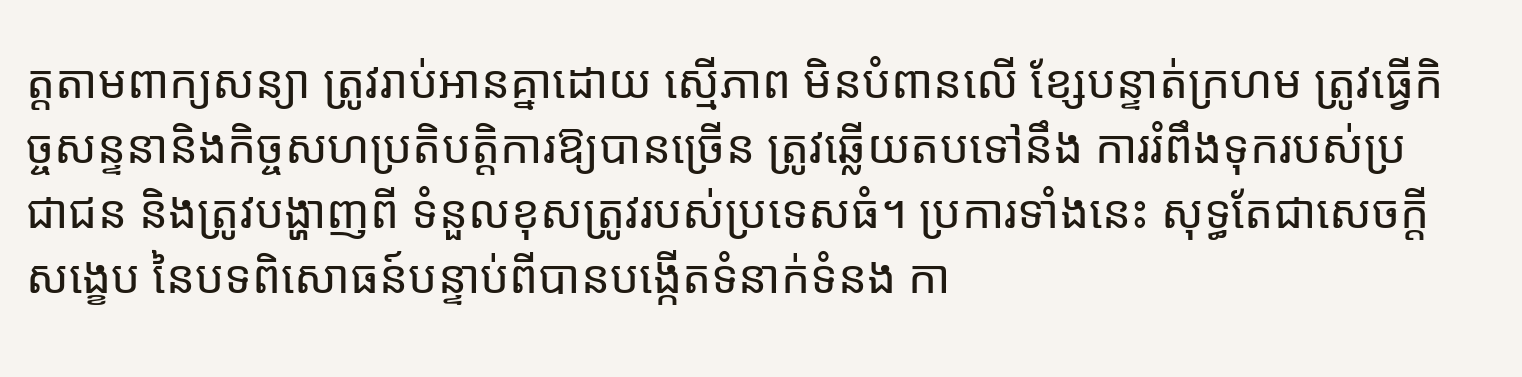ត្តតាមពាក្យសន្យា ត្រូវរាប់អានគ្នាដោយ ស្មើភាព មិនបំពានលើ ខ្សែបន្ទាត់ក្រហម ត្រូវធ្វើកិច្ចសន្ទនានិងកិច្ចសហប្រតិបត្តិការឱ្យបានច្រើន ត្រូវឆ្លើយតបទៅនឹង ការរំពឹងទុករបស់ប្រជាជន និងត្រូវបង្ហាញពី ទំនួលខុសត្រូវរបស់ប្រទេសធំ។ ប្រការទាំងនេះ សុទ្ធតែជាសេចក្តីសង្ខេប នៃបទពិសោធន៍បន្ទាប់ពីបានបង្កើតទំនាក់ទំនង កា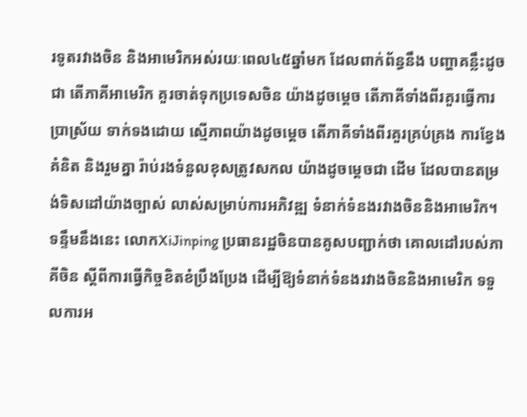រទូតរវាងចិន និងអាមេរិកអស់រយៈពេល៤៥ឆ្នាំមក ដែលពាក់ព័ន្ធនឹង បញ្ហាគន្លឹះដូចជា តើភាគីអាមេរិក គួរចាត់ទុកប្រទេសចិន យ៉ាងដូចម្តេច តើភាគីទាំងពីរគួរធ្វើការប្រាស្រ័យ ទាក់ទងដោយ ស្មើភាពយ៉ាងដូចម្តេច តើភាគីទាំងពីរគួរគ្រប់គ្រង ការខ្វែងគំនិត និងរួមគ្នា រ៉ាប់រងទំនួលខុសត្រូវសកល យ៉ាងដូចម្តេចជា ដើម ដែលបានតម្រង់ទិសដៅយ៉ាងច្បាស់ លាស់សម្រាប់ការអភិវឌ្ឍ ទំនាក់ទំនងរវាងចិននិងអាមេរិក។
ទន្ទឹមនឹងនេះ លោកXiJinping ប្រធានរដ្ឋចិនបានគូសបញ្ជាក់ថា គោលដៅរបស់ភាគីចិន ស្តីពីការធ្វើកិច្ចខិតខំប្រឹងប្រែង ដើម្បីឱ្យទំនាក់ទំនងរវាងចិននិងអាមេរិក ទទួលការអ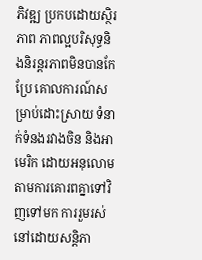ភិវឌ្ឍ ប្រកបដោយស្ថិរភាព ភាពល្អបរិសុទ្ធនិងនិរន្តរភាពមិនបានកែប្រែ គោលការណ៍សម្រាប់ដោះស្រាយ ទំនាក់ទំនងរវាងចិន និងអាមេរិក ដោយអនុលោម តាមការគោរពគ្នាទៅវិញទៅមក ការរួមរស់នៅដោយសន្តិភា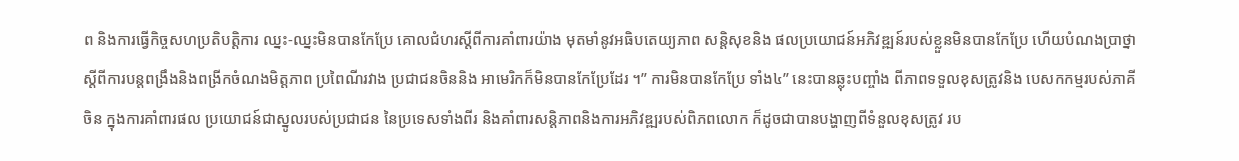ព និងការធ្វើកិច្ចសហប្រតិបត្តិការ ឈ្នះ-ឈ្នះមិនបានកែប្រែ គោលជំហរស្តីពីការគាំពារយ៉ាង មុតមាំនូវអធិបតេយ្យភាព សន្តិសុខនិង ផលប្រយោជន៍អភិវឌ្ឍន៍របស់ខ្លួនមិនបានកែប្រែ ហើយបំណងប្រាថ្នា ស្តីពីការបន្តពង្រឹងនិងពង្រីកចំណងមិត្តភាព ប្រពៃណីរវាង ប្រជាជនចិននិង អាមេរិកក៏មិនបានកែប្រែដែរ ។” ការមិនបានកែប្រែ ទាំង៤” នេះបានឆ្លុះបញ្ចាំង ពីភាពទទួលខុសត្រូវនិង បេសកកម្មរបស់ភាគីចិន ក្នុងការគាំពារផល ប្រយោជន៍ជាស្នូលរបស់ប្រជាជន នៃប្រទេសទាំងពីរ និងគាំពារសន្តិភាពនិងការអភិវឌ្ឍរបស់ពិភពលោក ក៏ដូចជាបានបង្ហាញពីទំនួលខុសត្រូវ រប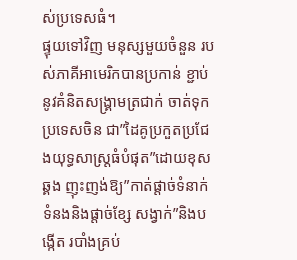ស់ប្រទេសធំ។
ផ្ទុយទៅវិញ មនុស្សមួយចំនួន របស់ភាគីអាមេរិកបានប្រកាន់ ខ្ជាប់នូវគំនិតសង្រ្គាមត្រជាក់ ចាត់ទុកប្រទេសចិន ជា”ដៃគូប្រកួតប្រជែ ងយុទ្ធសាស្ត្រធំបំផុត”ដោយខុសឆ្គង ញុះញង់ឱ្យ”កាត់ផ្តាច់ទំនាក់ ទំនងនិងផ្តាច់ខ្សែ សង្វាក់”និងបង្កើត របាំងគ្រប់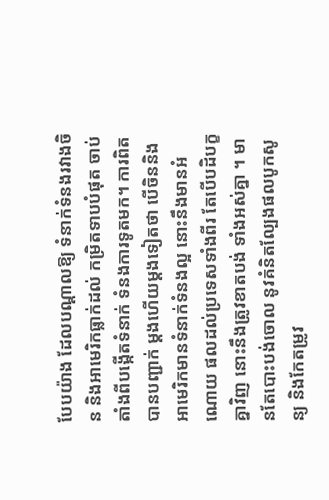បែបយ៉ាង ដែលបណ្តាលឱ្យ ទំនាក់ទំនងរវាងចិន និងអាមេរិកធ្លាក់ដល់ កម្រិតទាបបំផុត ចាប់តាំងពីបង្កើតទំនាក់ ទំនងការទូតមក។ ការពិតបានបញ្ជាក់ ម្តងហើយម្តងទៀតថា បើចិននិងអាមេរិកមានទំនាក់ទំនងល្អ នោះនឹងមានអំណោយ ផលដល់ប្រទេសទាំងពីរ តែបើបដិបក្ខគ្នាវិញ នោះនឹងត្រូវខាតបង់ ទាំងអស់គ្នា ។ មានតែបោះបង់ចោល នូវគំនិតល្បែងផលបូកសូន្យ និងកែតម្រូវ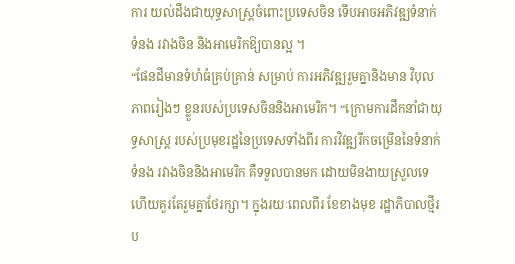ការ យល់ដឹងជាយុទ្ធសាស្រ្តចំពោះប្រទេសចិន ទើបអាចអភិវឌ្ឍទំនាក់ទំនង រវាងចិន និងអាមេរិកឱ្យបានល្អ ។
“ផែនដីមានទំហំធំគ្រប់គ្រាន់ សម្រាប់ ការអភិវឌ្ឍរួមគ្នានិងមាន វិបុលភាពរៀងៗ ខ្លួនរបស់ប្រទេសចិននិងអាមេរិក។ “ក្រោមការដឹកនាំជាយុទ្ធសាស្ត្រ របស់ប្រមុខរដ្ឋនៃប្រទេសទាំងពីរ ការវិវឌ្ឍរីកចម្រើននៃទំនាក់ទំនង រវាងចិននិងអាមេរិក គឺទទួលបានមក ដោយមិនងាយស្រួលទេ ហើយគួរតែរួមគ្នាថែរក្សា។ ក្នុងរយៈពេលពីរ ខែខាងមុខ រដ្ឋាភិបាលថ្មីរប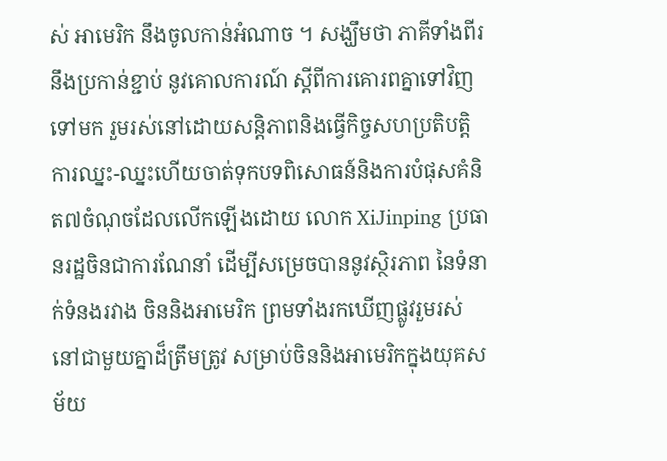ស់ អាមេរិក នឹងចូលកាន់អំណាច ។ សង្ឃឹមថា ភាគីទាំងពីរនឹងប្រកាន់ខ្ជាប់ នូវគោលការណ៍ ស្តីពីការគោរពគ្នាទៅវិញទៅមក រួមរស់នៅដោយសន្តិភាពនិងធ្វើកិច្ចសហប្រតិបត្តិការឈ្នះ-ឈ្នះហើយចាត់ទុកបទពិសោធន៍និងការបំផុសគំនិត៧ចំណុចដែលលើកឡើងដោយ លោក XiJinping ប្រធានរដ្ឋចិនជាការណែនាំ ដើម្បីសម្រេចបាននូវស្ថិរភាព នៃទំនាក់ទំនងរវាង ចិននិងអាមេរិក ព្រមទាំងរកឃើញផ្លូវរួមរស់ នៅជាមួយគ្នាដ៏ត្រឹមត្រូវ សម្រាប់ចិននិងអាមេរិកក្នុងយុគសម័យ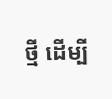ថ្មី ដើម្បី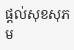ផ្តល់សុខសុភម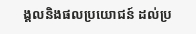ង្គលនិងផលប្រយោជន៍ ដល់ប្រ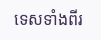ទេសទាំងពីរ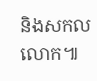និងសកលលោក៕